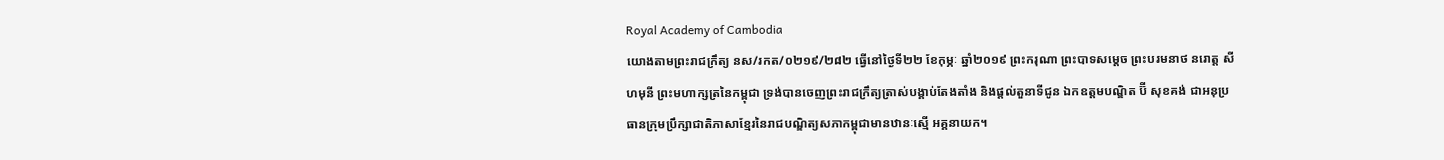Royal Academy of Cambodia
យោងតាមព្រះរាជក្រឹត្យ នស/រកត/០២១៩/២៨២ ធ្វើនៅថ្ងៃទី២២ ខែកុម្ភៈ ឆ្នាំ២០១៩ ព្រះករុណា ព្រះបាទសម្ដេច ព្រះបរមនាថ នរោត្ត សីហមុនី ព្រះមហាក្សត្រនៃកម្ពុជា ទ្រង់បានចេញព្រះរាជក្រឹត្យត្រាស់បង្គាប់តែងតាំង និងផ្ដល់តួនាទីជូន ឯកឧត្តមបណ្ឌិត ប៊ី សុខគង់ ជាអនុប្រធានក្រុមប្រឹក្សាជាតិភាសាខ្មែរនៃរាជបណ្ឌិត្យសភាកម្ពុជាមានឋានៈស្មើ អគ្គនាយក។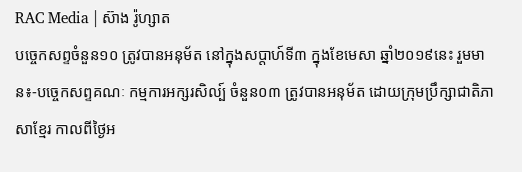RAC Media | ស៊ាង រ៉ូហ្សាត
បច្ចេកសព្ទចំនួន១០ ត្រូវបានអនុម័ត នៅក្នុងសប្តាហ៍ទី៣ ក្នុងខែមេសា ឆ្នាំ២០១៩នេះ រួមមាន៖-បច្ចេកសព្ទគណៈ កម្មការអក្សរសិល្ប៍ ចំនួន០៣ ត្រូវបានអនុម័ត ដោយក្រុមប្រឹក្សាជាតិភាសាខ្មែរ កាលពីថ្ងៃអ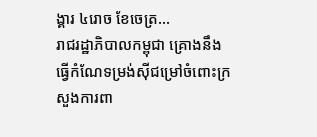ង្គារ ៤រោច ខែចេត្រ...
រាជរដ្ឋាភិបាលកម្ពុជា គ្រោងនឹងធ្វើកំណែទម្រង់ស៊ីជម្រៅចំពោះក្រសួងការពា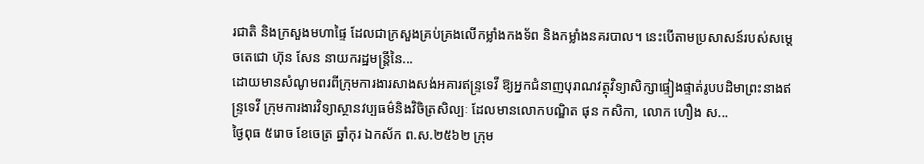រជាតិ និងក្រសួងមហាផ្ទៃ ដែលជាក្រសួងគ្រប់គ្រងលើកម្លាំងកងទ័ព និងកម្លាំងនគរបាល។ នេះបើតាមប្រសាសន៍របស់សម្តេចតេជោ ហ៊ុន សែន នាយករដ្ឋមន្រ្តីនៃ...
ដោយមានសំណូមពរពីក្រុមការងារសាងសង់អគារឥន្រ្ទទេវី ឱ្យអ្នកជំនាញបុរាណវត្ថុវិទ្យាសិក្សាផ្ទៀងផ្ទាត់រូបបដិមាព្រះនាងឥន្រ្ទទេវី ក្រុមការងារវិទ្យាស្ថានវប្បធម៌និងវិចិត្រសិល្បៈ ដែលមានលោកបណ្ឌិត ផុន កសិកា, លោក ហឿង ស...
ថ្ងៃពុធ ៥រោច ខែចេត្រ ឆ្នាំកុរ ឯកស័ក ព.ស.២៥៦២ ក្រុម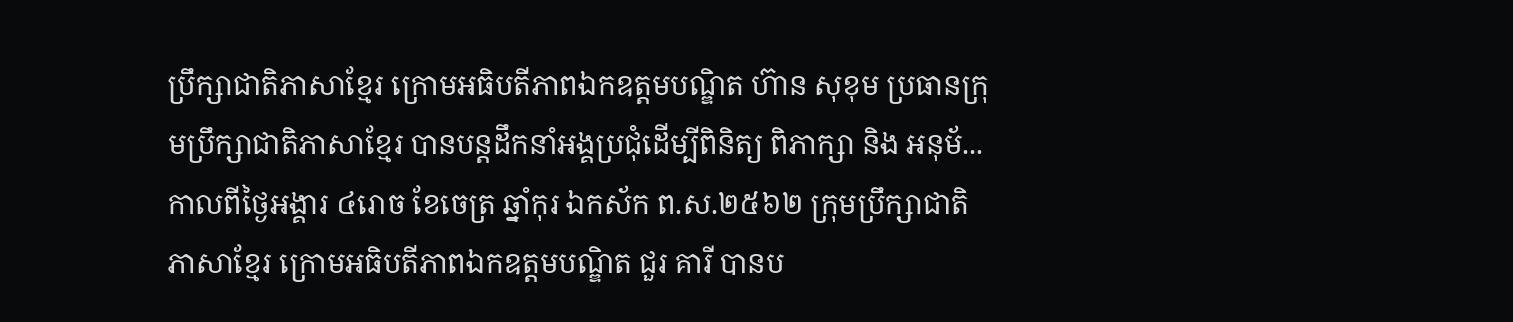ប្រឹក្សាជាតិភាសាខ្មែរ ក្រោមអធិបតីភាពឯកឧត្តមបណ្ឌិត ហ៊ាន សុខុម ប្រធានក្រុមប្រឹក្សាជាតិភាសាខ្មែរ បានបន្តដឹកនាំអង្គប្រជុំដេីម្បីពិនិត្យ ពិភាក្សា និង អនុម័...
កាលពីថ្ងៃអង្គារ ៤រោច ខែចេត្រ ឆ្នាំកុរ ឯកស័ក ព.ស.២៥៦២ ក្រុមប្រឹក្សាជាតិភាសាខ្មែរ ក្រោមអធិបតីភាពឯកឧត្តមបណ្ឌិត ជួរ គារី បានប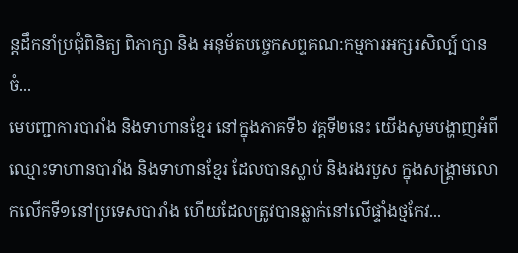ន្តដឹកនាំប្រជុំពិនិត្យ ពិភាក្សា និង អនុម័តបច្ចេកសព្ទគណ:កម្មការអក្សរសិល្ប៍ បានចំ...
មេបញ្ជាការបារាំង និងទាហានខ្មែរ នៅក្នុងភាគទី៦ វគ្គទី២នេះ យើងសូមបង្ហាញអំពីឈ្មោះទាហានបារាំង និងទាហានខ្មែរ ដែលបានស្លាប់ និងរងរបួស ក្នុងសង្គ្រាមលោកលើកទី១នៅប្រទេសបារាំង ហើយដែលត្រូវបានឆ្លាក់នៅលើផ្ទាំងថ្មកែវ...